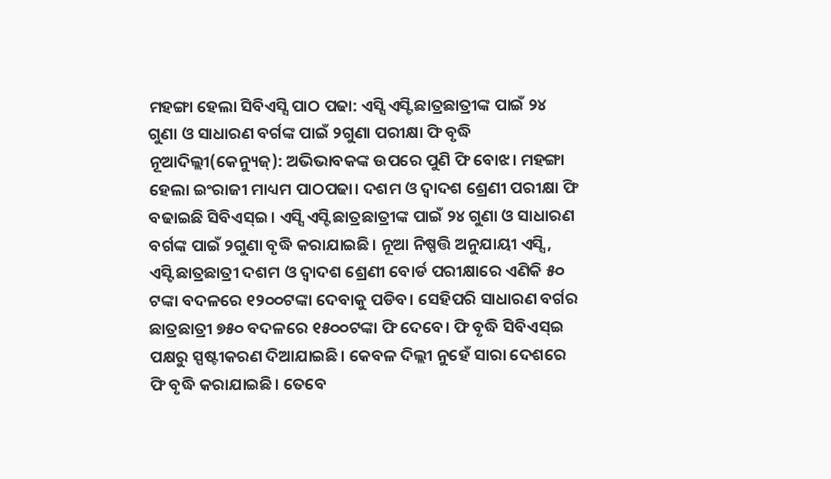ମହଙ୍ଗା ହେଲା ସିବିଏସ୍ସି ପାଠ ପଢା: ଏସ୍ସି ଏସ୍ଟି ଛାତ୍ରଛାତ୍ରୀଙ୍କ ପାଇଁ ୨୪ ଗୁଣା ଓ ସାଧାରଣ ବର୍ଗଙ୍କ ପାଇଁ ୨ଗୁଣା ପରୀକ୍ଷା ଫି ବୃଦ୍ଧି
ନୂଆଦିଲ୍ଲୀ(କେନ୍ୟୁଜ୍): ଅଭିଭାବକଙ୍କ ଉପରେ ପୁଣି ଫି ବୋଝ। ମହଙ୍ଗା ହେଲା ଇଂରାଜୀ ମାଧ୍ୟମ ପାଠପଢା। ଦଶମ ଓ ଦ୍ୱାଦଶ ଶ୍ରେଣୀ ପରୀକ୍ଷା ଫି ବଢାଇଛି ସିବିଏସ୍ଇ। ଏସ୍ସି ଏସ୍ଟି ଛାତ୍ରଛାତ୍ରୀଙ୍କ ପାଇଁ ୨୪ ଗୁଣା ଓ ସାଧାରଣ ବର୍ଗଙ୍କ ପାଇଁ ୨ଗୁଣା ବୃଦ୍ଧି କରାଯାଇଛି। ନୂଆ ନିଷ୍ପତ୍ତି ଅନୁଯାୟୀ ଏସ୍ସି , ଏସ୍ଟି ଛାତ୍ରଛାତ୍ରୀ ଦଶମ ଓ ଦ୍ୱାଦଶ ଶ୍ରେଣୀ ବୋର୍ଡ ପରୀକ୍ଷାରେ ଏଣିକି ୫୦ ଟଙ୍କା ବଦଳରେ ୧୨୦୦ଟଙ୍କା ଦେବାକୁ ପଡିବ। ସେହିପରି ସାଧାରଣ ବର୍ଗର ଛାତ୍ରଛାତ୍ରୀ ୭୫୦ ବଦଳରେ ୧୫୦୦ଟଙ୍କା ଫି ଦେବେ। ଫି ବୃଦ୍ଧି ସିବିଏସ୍ଇ ପକ୍ଷରୁ ସ୍ପଷ୍ଟୀକରଣ ଦିଆଯାଇଛି। କେବଳ ଦିଲ୍ଲୀ ନୁହେଁ ସାରା ଦେଶରେ ଫି ବୃଦ୍ଧି କରାଯାଇଛି। ତେବେ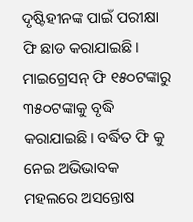ଦୃଷ୍ଟିହୀନଙ୍କ ପାଇଁ ପରୀକ୍ଷା ଫି ଛାଡ କରାଯାଇଛି। ମାଇଗ୍ରେସନ୍ ଫି ୧୫୦ଟଙ୍କାରୁ ୩୫୦ଟଙ୍କାକୁ ବୃଦ୍ଧି କରାଯାଇଛି। ବର୍ଦ୍ଧିତ ଫି କୁ ନେଇ ଅଭିଭାବକ ମହଲରେ ଅସନ୍ତୋଷ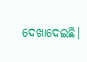ଦେଖାଦେଇଛି।